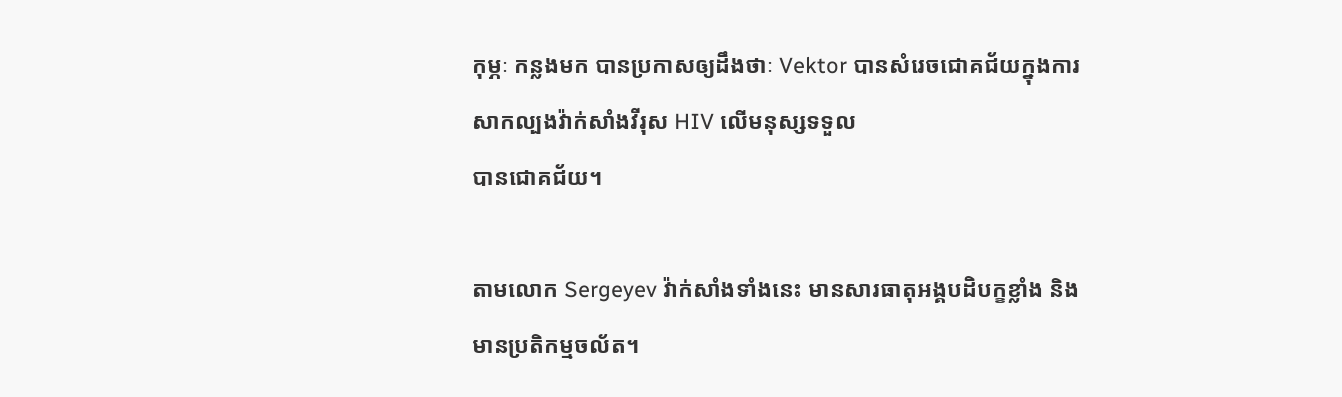កុម្ភៈ កន្លងមក បានប្រកាសឲ្យដឹងថាៈ Vektor បានសំរេចជោគជ័យក្នុងការសាកល្បងវ៉ាក់សាំងវីរុស HIV លើមនុស្សទទួល
បានជោគជ័យ។

តាមលោក Sergeyev វ៉ាក់សាំងទាំងនេះ មានសារធាតុអង្គបដិបក្ខខ្លាំង និង មានប្រតិកម្មចល័ត។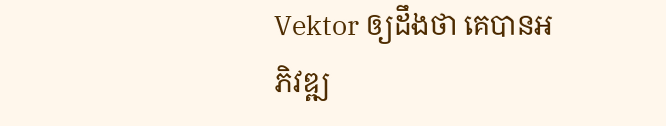Vektor ឲ្យដឹងថា គេបានអភិវឌ្ឍ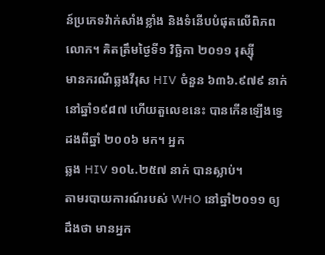ន៍ប្រភេទវ៉ាក់សាំងខ្លាំង និងទំនើបបំផុតលើពិភពលោក។ គិតត្រឹមថ្ងៃទី១ វិច្ឆិកា ២០១១ រុស្ស៊ី
មានករណីឆ្លងវីរុស HIV ចំនួន ៦៣៦.៩៧៩ នាក់ នៅឆ្នាំ១៩៨៧ ហើយតួលេខនេះ បានកើនឡើងទ្វេដងពីឆ្នាំ ២០០៦ មក។ អ្នក
ឆ្លង HIV ១០៤.២៥៧ នាក់ បានស្លាប់។
តាមរបាយការណ៍របស់ WHO នៅឆ្នាំ២០១១ ឲ្យដឹងថា មានអ្នក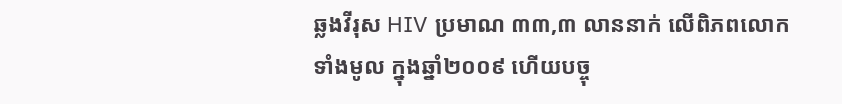ឆ្លងវីរុស HIV ប្រមាណ ៣៣,៣ លាននាក់ លើពិភពលោក
ទាំងមូល ក្នុងឆ្នាំ២០០៩ ហើយបច្ចុ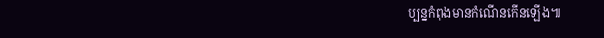ប្បន្នកំពុងមានកំណើនកើនឡើង៕